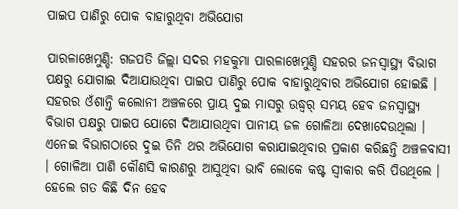ପାଇପ ପାଣିରୁ ପୋକ ବାହାରୁଥିବା ଅଭିଯୋଗ

ପାରଳାଖେମୁଣ୍ଡି: ଗଜପତି ଜିଲ୍ଲା ସଦର ମହକୁମା ପାରଳାଖେମୁଣ୍ଡି ସହରର ଜନସ୍ୱାସ୍ଥ୍ୟ ବିଭାଗ ପକ୍ଷରୁ ଯୋଗାଇ ଦିଆଯାଉଥିବା ପାଇପ ପାଣିରୁ ପୋକ ବାହାରୁଥିବାର ଅଭିଯୋଗ ହୋଇଛି । ସହରର ଓଁଶାନ୍ତି କଲୋନୀ ଅଞ୍ଚଳରେ ପ୍ରାୟ ଦୁଇ ମାସରୁ ଉଦ୍ଧ୍ୱର୍ ସମୟ ହେବ ଜନସ୍ୱାସ୍ଥ୍ୟ ବିଭାଗ ପକ୍ଷରୁ ପାଇପ ଯୋଗେ ଦିଆଯାଉଥିବା ପାନୀୟ ଜଳ ଗୋଳିଆ ଦେଖାଦେଉଥିଲା । ଏନେଇ ବିଭାଗଠାରେ ଦୁଇ ତିନି ଥର ଅଭିଯୋଗ କରାଯାଇଥିବାର ପ୍ରକାଶ କରିଛନ୍ତି ଅଞ୍ଚଳବାସୀ । ଗୋଳିଆ ପାଣି କୌଣସି କାରଣରୁ ଆସୁଥିବା ଭାବି ଲୋକେ କଷ୍ଟ ସ୍ୱୀକାର କରି ପିଉଥିଲେ । ହେଲେ ଗତ କିଛି ଦିନ ହେବ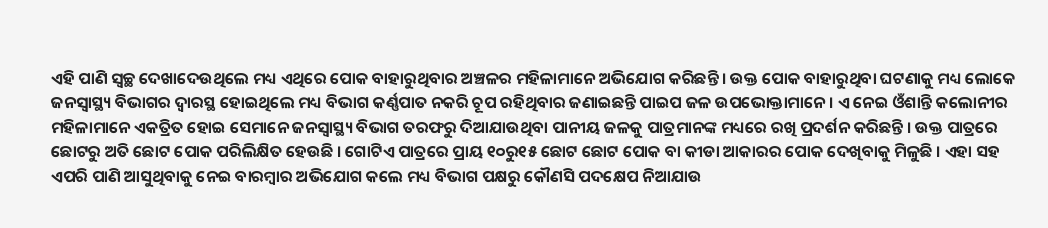ଏହି ପାଣି ସ୍ୱଚ୍ଛ ଦେଖାଦେଉଥିଲେ ମଧ୍ୟ ଏଥିରେ ପୋକ ବାହାରୁଥିବାର ଅଞ୍ଚଳର ମହିଳାମାନେ ଅଭିଯୋଗ କରିଛନ୍ତି । ଉକ୍ତ ପୋକ ବାହାରୁଥିବା ଘଟଣାକୁ ମଧ୍ୟ ଲୋକେ ଜନସ୍ୱାସ୍ଥ୍ୟ ବିଭାଗର ଦ୍ୱାରସ୍ଥ ହୋଇଥିଲେ ମଧ୍ୟ ବିଭାଗ କର୍ଣ୍ଣପାତ ନକରି ଚୂପ ରହିଥିବାର ଜଣାଇଛନ୍ତି ପାଇପ ଜଳ ଉପଭୋକ୍ତାମାନେ । ଏ ନେଇ ଓଁଶାନ୍ତି କଲୋନୀର ମହିଳାମାନେ ଏକତ୍ରିତ ହୋଇ ସେମାନେ ଜନସ୍ୱାସ୍ଥ୍ୟ ବିଭାଗ ତରଫରୁ ଦିଆଯାଉଥିବା ପାନୀୟ ଜଳକୁ ପାତ୍ରମାନଙ୍କ ମଧ୍ୟରେ ରଖି ପ୍ରଦର୍ଶନ କରିଛନ୍ତି । ଉକ୍ତ ପାତ୍ରରେ ଛୋଟରୁ ଅତି ଛୋଟ ପୋକ ପରିଲିକ୍ଷିତ ହେଉଛି । ଗୋଟିଏ ପାତ୍ରରେ ପ୍ରାୟ ୧୦ରୁ୧୫ ଛୋଟ ଛୋଟ ପୋକ ବା କୀଡା ଆକାରର ପୋକ ଦେଖିବାକୁ ମିଳୁଛି । ଏହା ସହ ଏପରି ପାଣି ଆସୁଥିବାକୁ ନେଇ ବାରମ୍ବାର ଅଭିଯୋଗ କଲେ ମଧ୍ୟ ବିଭାଗ ପକ୍ଷରୁ କୌଣସି ପଦକ୍ଷେପ ନିଆଯାଉ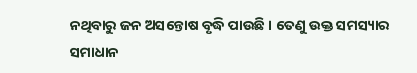ନଥିବାରୁ ଜନ ଅସନ୍ତୋଷ ବୃଦ୍ଧି ପାଉଛି । ତେଣୁ ଉକ୍ତ ସମସ୍ୟାର ସମାଧାନ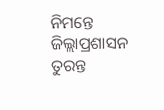ନିମନ୍ତେ ଜିଲ୍ଲାପ୍ରଶାସନ ତୁରନ୍ତ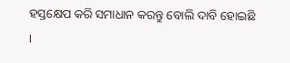ହସ୍ତକ୍ଷେପ କରି ସମାଧାନ କରନ୍ତୁ ବୋଲି ଦାବି ହୋଇଛି ।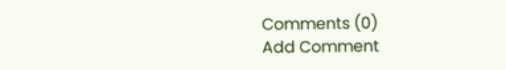Comments (0)
Add Comment